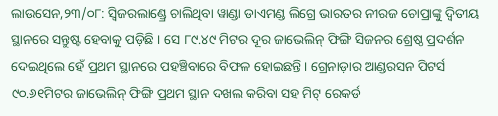ଲାଉସେନ,୨୩/୦୮: ସ୍ୱିଜରଲାଣ୍ଡ୍ରେ ଚାଲିଥିବା ୱାଣ୍ଡା ଡାଏମଣ୍ଡ ଲିଗ୍ରେ ଭାରତର ନୀରଜ ଚୋପ୍ରାଙ୍କୁ ଦ୍ୱିତୀୟ ସ୍ଥାନରେ ସନ୍ତୁଷ୍ଟ ହେବାକୁ ପଡ଼ିଛି । ସେ ୮୯.୪୯ ମିଟର ଦୂର ଜାଭେଲିନ୍ ଫିଙ୍ଗି ସିଜନର ଶ୍ରେଷ୍ଠ ପ୍ରଦର୍ଶନ ଦେଇଥିଲେ ହେଁ ପ୍ରଥମ ସ୍ଥାନରେ ପହଞ୍ଚିବାରେ ବିଫଳ ହୋଇଛନ୍ତି । ଗ୍ରେନାଡ଼ାର ଆଣ୍ଡରସନ ପିଟର୍ସ ୯୦.୬୧ମିଟର ଜାଭେଲିନ୍ ଫିଙ୍ଗି ପ୍ରଥମ ସ୍ଥାନ ଦଖଲ କରିବା ସହ ମିଟ୍ ରେକର୍ଡ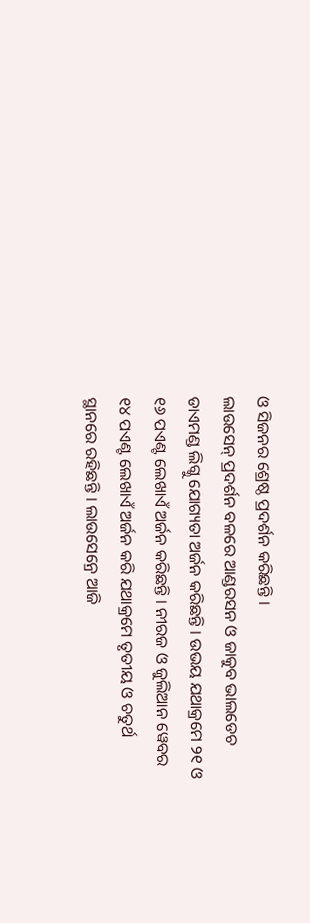ଓ ସିଜନର ଶ୍ରେଷ୍ଠ ପ୍ରଦର୍ଶନ କରିଛନ୍ତି ।
ଲାଉସେନ୍ ପ୍ରଦର୍ଶନ ବଳରେ ଆଣ୍ଡରସନ ଓ ଜାକୁବ ଭାଲଡେଚ ଡାଏମଣ୍ଡ ଲିଗ୍କୁ ଯୋଗ୍ୟତା ଅର୍ଜନ କରିଛନ୍ତି । ଉଭୟ ଯଥାକ୍ରମେ ୨୧ ଓ ୧୬ ପଏଣ୍ଟ ଲେଖାଏଁ ଅର୍ଜନ କରିଛନ୍ତି । ନୀରଜ ଓ ଜୁଲିଆନ ୱେବର ୧୪ ପଏଣ୍ଟ ଲେଖାଏଁ ଅର୍ଜନ କରି ଯଥାକ୍ରମେ ତୃତୀୟ ଓ ଚତୁର୍ଥ ସ୍ଥାନରେ ରହିଛନ୍ତି । ଲାଉସେନ୍ରେ ଆଜି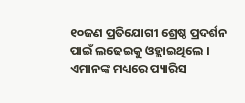୧୦ଜଣ ପ୍ରତିଯୋଗୀ ଶ୍ରେଷ୍ଠ ପ୍ରଦର୍ଶନ ପାଇଁ ଲଢେଇକୁ ଓହ୍ଲାଇଥିଲେ । ଏମାନଙ୍କ ମଧ୍ୟରେ ପ୍ୟାରିସ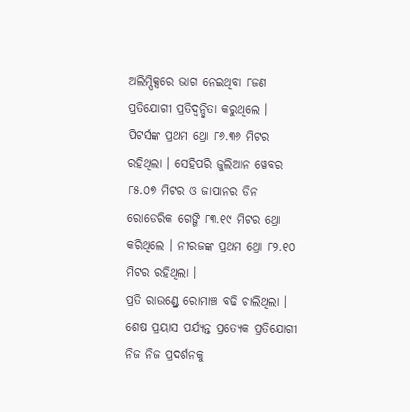ଅଲିମ୍ପିକ୍ସରେ ଭାଗ ନେଇଥିବା ୮ଜଣ ପ୍ରତିଯୋଗୀ ପ୍ରତିଦ୍ୱନ୍ଦ୍ୱିତା କରୁଥିଲେ । ପିଟର୍ସଙ୍କ ପ୍ରଥମ ଥ୍ରୋ ୮୬.୩୬ ମିଟର ରହିଥିଲା । ସେହିପରି ଜୁଲିଆନ ୱେବର ୮୫.୦୭ ମିଟର ଓ ଜାପାନର ଡିନ ରୋଡେରିକ ଗେଙ୍ଗି ୮୩.୧୯ ମିଟର ଥ୍ରୋ କରିଥିଲେ । ନୀରଜଙ୍କ ପ୍ରଥମ ଥ୍ରୋ ୮୨.୧୦ ମିଟର ରହିଥିଲା ।
ପ୍ରତି ରାଉଣ୍ଡ୍ରେ ରୋମାଞ୍ଚ ବଢି ଚାଲିଥିଲା । ଶେଷ ପ୍ରୟାସ ପର୍ଯ୍ୟନ୍ତ ପ୍ରତ୍ୟେକ ପ୍ରତିଯୋଗୀ ନିଜ ନିଜ ପ୍ରଦର୍ଶନକୁ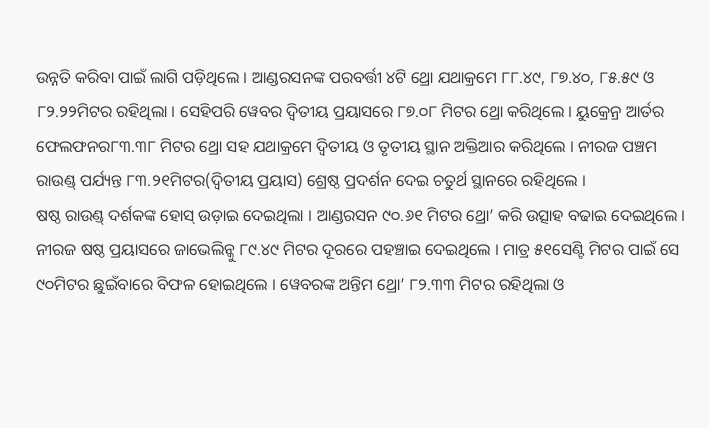ଉନ୍ନତି କରିବା ପାଇଁ ଲାଗି ପଡ଼ିଥିଲେ । ଆଣ୍ଡରସନଙ୍କ ପରବର୍ତ୍ତୀ ୪ଟି ଥ୍ରୋ ଯଥାକ୍ରମେ ୮୮.୪୯, ୮୭.୪୦, ୮୫.୫୯ ଓ ୮୨.୨୨ମିଟର ରହିଥିଲା । ସେହିପରି ୱେବର ଦ୍ୱିତୀୟ ପ୍ରୟାସରେ ୮୭.୦୮ ମିଟର ଥ୍ରୋ କରିଥିଲେ । ୟୁକ୍ରେନ୍ର ଆର୍ତର ଫେଲଫନର୮୩.୩୮ ମିଟର ଥ୍ରୋ ସହ ଯଥାକ୍ରମେ ଦ୍ୱିତୀୟ ଓ ତୃତୀୟ ସ୍ଥାନ ଅକ୍ତିଆର କରିଥିଲେ । ନୀରଜ ପଞ୍ଚମ ରାଉଣ୍ଡ୍ ପର୍ଯ୍ୟନ୍ତ ୮୩.୨୧ମିଟର(ଦ୍ୱିତୀୟ ପ୍ରୟାସ) ଶ୍ରେଷ୍ଠ ପ୍ରଦର୍ଶନ ଦେଇ ଚତୁର୍ଥ ସ୍ଥାନରେ ରହିଥିଲେ ।
ଷଷ୍ଠ ରାଉଣ୍ଡ୍ ଦର୍ଶକଙ୍କ ହୋସ୍ ଉଡ଼ାଇ ଦେଇଥିଲା । ଆଣ୍ଡରସନ ୯୦.୬୧ ମିଟର ଥ୍ରୋ’ କରି ଉତ୍ସାହ ବଢାଇ ଦେଇଥିଲେ । ନୀରଜ ଷଷ୍ଠ ପ୍ରୟାସରେ ଜାଭେଲିନ୍କୁ ୮୯.୪୯ ମିଟର ଦୂରରେ ପହଞ୍ଚାଇ ଦେଇଥିଲେ । ମାତ୍ର ୫୧ସେଣ୍ଟି ମିଟର ପାଇଁ ସେ ୯୦ମିଟର ଛୁଇଁବାରେ ବିଫଳ ହୋଇଥିଲେ । ୱେବରଙ୍କ ଅନ୍ତିମ ଥ୍ରୋ’ ୮୨.୩୩ ମିଟର ରହିଥିଲା ଓ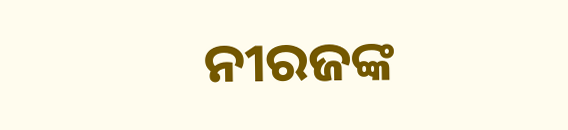ନୀରଜଙ୍କ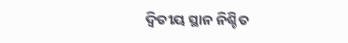ଦ୍ୱିତୀୟ ସ୍ଥାନ ନିଶ୍ଚିତ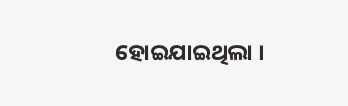ହୋଇଯାଇଥିଲା ।